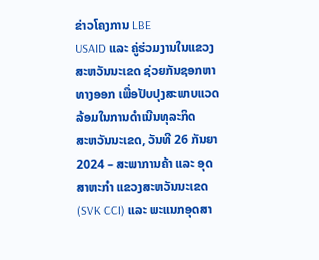ຂ່າວໂຄງການ LBE
USAID ແລະ ຄູ່ຮ່ວມງານໃນແຂວງສະຫວັນນະເຂດ ຊ່ວຍກັນຊອກຫາທາງອອກ ເພື່ອປັບປຸງສະພາບແວດລ້ອມໃນການດຳເນີນທຸລະກິດ
ສະຫວັນນະເຂດ, ວັນທີ 26 ກັນຍາ 2024 – ສະພາການຄ້າ ແລະ ອຸດສາຫະກຳ ແຂວງສະຫວັນນະເຂດ (SVK CCI) ແລະ ພະແນກອຸດສາ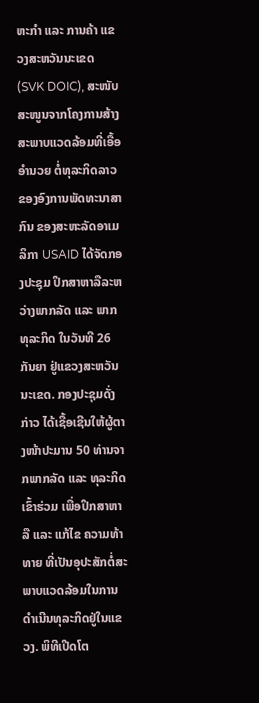ຫະກຳ ແລະ ການຄ້າ ແຂວງສະຫວັນນະເຂດ (SVK DOIC), ສະໜັບສະໜູນຈາກໂຄງການສ້າງ ສະພາບແວດລ້ອມທີ່ເອື້ອອຳນວຍ ຕໍ່ທຸລະກິດລາວຂອງອົງການພັດທະນາສາກົນ ຂອງສະຫະລັດອາເມລິກາ USAID ໄດ້ຈັດກອງປະຊຸມ ປຶກສາຫາລືລະຫວ່າງພາກລັດ ແລະ ພາກທຸລະກິດ ໃນວັນທີ 26 ກັນຍາ ຢູ່ແຂວງສະຫວັນນະເຂດ. ກອງປະຊຸມດັ່ງກ່າວ ໄດ້ເຊື້ອເຊີນໃຫ້ຜູ້ຕາງໜ້າປະມານ 50 ທ່ານຈາກພາກລັດ ແລະ ທຸລະກິດເຂົ້າຮ່ວມ ເພື່ອປຶກສາຫາລື ແລະ ແກ້ໄຂ ຄວາມທ້າທາຍ ທີ່ເປັນອຸປະສັກຕໍ່ສະພາບແວດລ້ອມໃນການດຳເນີນທຸລະກິດຢູ່ໃນແຂວງ. ພິທີເປີດໂຕ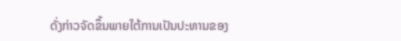ດັ່ງກ່າວຈັດຂຶ້ນພາຍໃຕ້ການເປັນປະທານຂອງ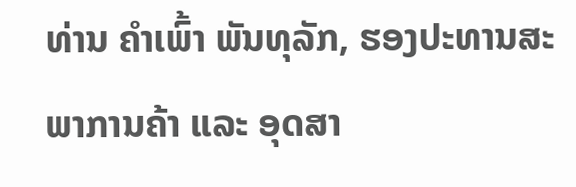ທ່ານ ຄຳເພົ້າ ພັນທຸລັກ, ຮອງປະທານສະພາການຄ້າ ແລະ ອຸດສາ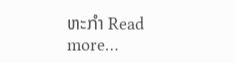ຫະກຳ Read more…